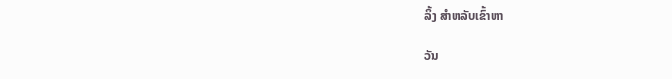ລິ້ງ ສຳຫລັບເຂົ້າຫາ

ວັນ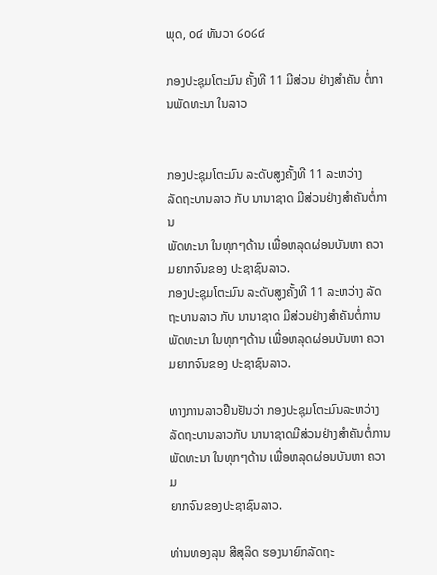ພຸດ, ໐໔ ທັນວາ ໒໐໒໔

ກອງປະຊຸມໂຕະມົນ ຄັ້ງທີ 11 ມີສ່ວນ ຢ່າງສຳຄັນ ຕໍ່ການພັດທະນາ ໃນລາວ


ກອງປະຊຸມໂຕະມົນ ລະດັບສູງຄັ້ງທີ 11 ລະຫວ່າງ
ລັດຖະບານລາວ ກັບ ນານາຊາດ ມີສ່ວນຢ່າງສຳຄັນຕໍ່ການ
ພັດທະນາ ໃນທຸກໆດ້ານ ເພື່ອຫລຸດຜ່ອນບັນຫາ ຄວາມຍາກຈົນຂອງ ປະຊາຊົນລາວ.
ກອງປະຊຸມໂຕະມົນ ລະດັບສູງຄັ້ງທີ 11 ລະຫວ່າງ ລັດຖະບານລາວ ກັບ ນານາຊາດ ມີສ່ວນຢ່າງສຳຄັນຕໍ່ການ ພັດທະນາ ໃນທຸກໆດ້ານ ເພື່ອຫລຸດຜ່ອນບັນຫາ ຄວາມຍາກຈົນຂອງ ປະຊາຊົນລາວ.

ທາງການລາວຢືນຢັນວ່າ ກອງປະຊຸມໂຕະມົນລະຫວ່າງ
ລັດຖະບານລາວກັບ ນານາຊາດມີສ່ວນຢ່າງສຳຄັນຕໍ່ການ
ພັດທະນາ ໃນທຸກໆດ້ານ ເພື່ອຫລຸດຜ່ອນບັນຫາ ຄວາມ
ຍາກຈົນຂອງປະຊາຊົນລາວ.

ທ່ານທອງລຸນ ສີສຸລິດ ຮອງນາຍົກລັດຖະ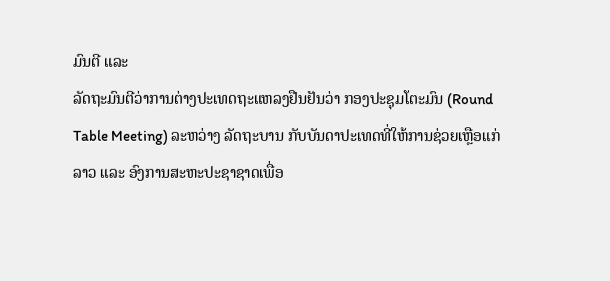ມົນຕີ ແລະ
ລັດຖະມົນຕີວ່າການຕ່າງປະເທດຖະແຫລງຢືນຢັນວ່າ ກອງປະຊຸມໂຕະມົນ (Round
Table Meeting) ລະຫວ່າງ ລັດຖະບານ ກັບບັນດາປະເທດທີ່ໃຫ້ການຊ່ວຍເຫຼືອແກ່
ລາວ ແລະ ອົງການສະຫະປະຊາຊາດເພື່ອ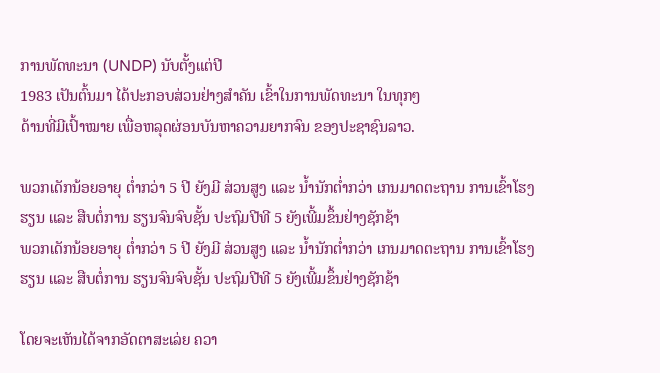ການພັດທະນາ (UNDP) ນັບຕັ້ງແຕ່ປີ
1983 ເປັນຕົ້ນມາ ໄດ້ປະກອບສ່ວນຢ່າງສຳຄັນ ເຂົ້າໃນການພັດທະນາ ໃນທຸກໆ
ດ້ານທີ່ມີເປົ້າໝາຍ ເພື່ອຫລຸດຜ່ອນບັນຫາຄວາມຍາກຈົນ ຂອງປະຊາຊົນລາວ.

ພວກເດັກນ້ອຍອາຍຸ ຕ່ຳກວ່າ 5 ປີ ຍັງມີ ສ່ວນສູງ ແລະ ນ້ຳນັກຕ່ຳກວ່າ ເກນມາດຕະຖານ ການເຂົ້າໂຮງຮຽນ ແລະ ສືບຕໍ່ການ ຮຽນຈົນຈົບຊັ້ນ ປະຖົມປີທີ 5 ຍັງເພີ້ມຂຶ້ນຢ່າງຊັກຊ້າ
ພວກເດັກນ້ອຍອາຍຸ ຕ່ຳກວ່າ 5 ປີ ຍັງມີ ສ່ວນສູງ ແລະ ນ້ຳນັກຕ່ຳກວ່າ ເກນມາດຕະຖານ ການເຂົ້າໂຮງຮຽນ ແລະ ສືບຕໍ່ການ ຮຽນຈົນຈົບຊັ້ນ ປະຖົມປີທີ 5 ຍັງເພີ້ມຂຶ້ນຢ່າງຊັກຊ້າ

ໂດຍຈະເຫັນໄດ້ຈາກອັດຕາສະເລ່ຍ ຄວາ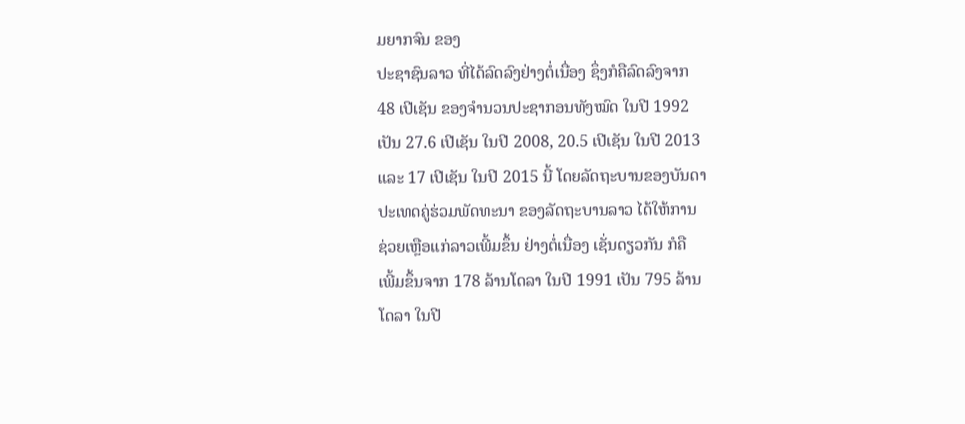ມຍາກຈົນ ຂອງ
ປະຊາຊົນລາວ ທີ່ໄດ້ລົດລົງຢ່າງຕໍ່ເນື່ອງ ຊຶ່ງກໍຄືລົດລົງຈາກ
48 ເປີເຊັນ ຂອງຈຳນວນປະຊາກອນທັງໝົດ ໃນປີ 1992
ເປັນ 27.6 ເປີເຊັນ ໃນປີ 2008, 20.5 ເປີເຊັນ ໃນປີ 2013
ແລະ 17 ເປີເຊັນ ໃນປີ 2015 ນີ້ ໂດຍລັດຖະບານຂອງບັນດາ
ປະເທດຄູ່ຮ່ວມພັດທະນາ ຂອງລັດຖະບານລາວ ໄດ້ໃຫ້ການ
ຊ່ວຍເຫຼືອແກ່ລາວເພີ້ມຂຶ້ນ ຢ່າງຕໍ່ເນື່ອງ ເຊັ່ນດຽວກັນ ກໍຄື
ເພີ້ມຂຶ້ນຈາກ 178 ລ້ານໂດລາ ໃນປີ 1991 ເປັນ 795 ລ້ານ
ໂດລາ ໃນປີ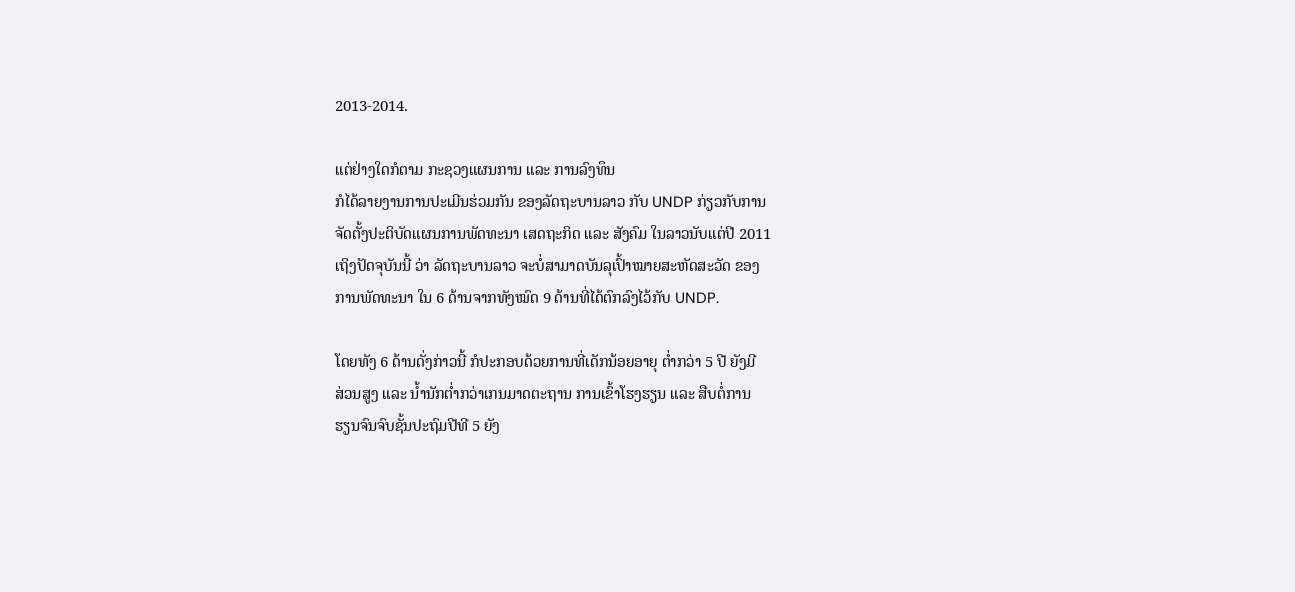2013-2014.

ແຕ່ຢ່າງໃດກໍຕາມ ກະຊວງແຜນການ ແລະ ການລົງທຶນ
ກໍໄດ້ລາຍງານການປະເມີນຮ່ວມກັນ ຂອງລັດຖະບານລາວ ກັບ UNDP ກ່ຽວກັບການ
ຈັດຕັ້ງປະຕິບັດແຜນການພັດທະນາ ເສດຖະກິດ ແລະ ສັງຄົມ ໃນລາວນັບແຕ່ປີ 2011
ເຖິງປັດຈຸບັນນີ້ ວ່າ ລັດຖະບານລາວ ຈະບໍ່ສາມາດບັນລຸເປົ້າໝາຍສະຫັດສະວັດ ຂອງ
ການພັດທະນາ ໃນ 6 ດ້ານຈາກທັງໝົດ 9 ດ້ານທີ່ໄດ້ຕົກລົງໄວ້ກັບ UNDP.

ໂດຍທັງ 6 ດ້ານດັ່ງກ່າວນີ້ ກໍປະກອບດ້ວຍການທີ່ເດັກນ້ອຍອາຍຸ ຕ່ຳກວ່າ 5 ປີ ຍັງມີ
ສ່ວນສູງ ແລະ ນ້ຳນັກຕ່ຳກວ່າເກນມາດຕະຖານ ການເຂົ້າໂຮງຮຽນ ແລະ ສືບຕໍ່ການ
ຮຽນຈົນຈົບຊັ້ນປະຖົມປີທີ 5 ຍັງ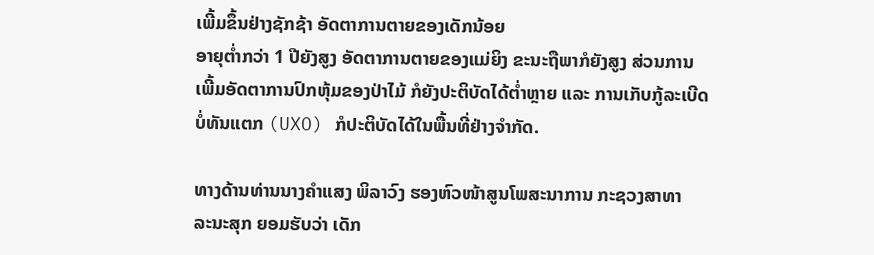ເພີ້ມຂຶ້ນຢ່າງຊັກຊ້າ ອັດຕາການຕາຍຂອງເດັກນ້ອຍ
ອາຍຸຕ່ຳກວ່າ 1 ປີຍັງສູງ ອັດຕາການຕາຍຂອງແມ່ຍິງ ຂະນະຖືພາກໍຍັງສູງ ສ່ວນການ
ເພີ້ມອັດຕາການປົກຫຸ້ມຂອງປ່າໄມ້ ກໍຍັງປະຕິບັດໄດ້ຕ່ຳຫຼາຍ ແລະ ການເກັບກູ້ລະເບີດ
ບໍ່ທັນແຕກ (UXO) ກໍປະຕິບັດໄດ້ໃນພື້ນທີ່ຢ່າງຈຳກັດ.

ທາງດ້ານທ່ານນາງຄຳແສງ ພິລາວົງ ຮອງຫົວໜ້າສູນໂພສະນາການ ກະຊວງສາທາ
ລະນະສຸກ ຍອມຮັບວ່າ ເດັກ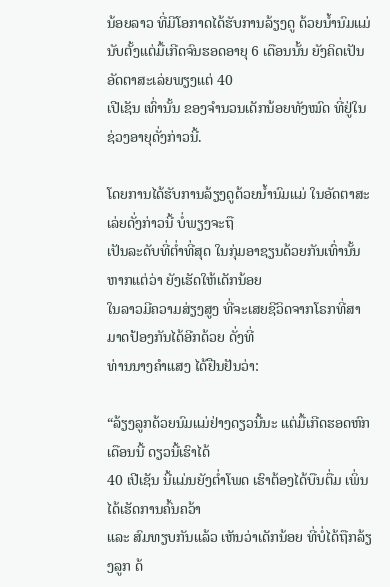ນ້ອຍລາວ ທີ່ມີໂອກາດໄດ້ຮັບການລ້ຽງດູ ດ້ວຍນ້ຳນົມແມ່
ນັບຕັ້ງແຕ່ມື້ເກີດຈົນຮອດອາຍຸ 6 ເດືອນນັ້ນ ຍັງຄິດເປັນອັດຕາສະເລ່ຍພຽງແຕ່ 40
ເປີເຊັນ ເທົ່ານັ້ນ ຂອງຈຳນວນເດັກນ້ອຍທັງໝົດ ທີ່ຢູ່ໃນຊ່ວງອາຍຸດັ່ງກ່າວນີ້.

ໂດຍການໄດ້ຮັບການລ້ຽງດູດ້ວຍນ້ຳນົມແມ່ ໃນອັດຕາສະເລ່ຍດັ່ງກ່າວນີ້ ບໍ່ພຽງຈະຖື
ເປັນລະດັບທີ່ຕ່ຳທີ່ສຸດ ໃນກຸ່ມອາຊຽນດ້ວຍກັນເທົ່ານັ້ນ ຫາກແຕ່ວ່າ ຍັງເຮັດໃຫ້ເດັກນ້ອຍ
ໃນລາວມີຄວາມສ່ຽງສູງ ທີ່ຈະເສຍຊີວິດຈາກໂຣກທີ່ສາມາດປ້ອງກັນໄດ້ອີກດ້ວຍ ດັ່ງທີ່
ທ່ານນາງຄຳແສງ ໄດ້ຢືນຢັນວ່າ:

“ລ້ຽງລູກດ້ວຍນົມແມ່ຢ່າງດຽວນີ້ນະ ແຕ່ມື້ເກີດຮອດຫົກເດືອນນີ້ ດຽວນີ້ເຮົາໄດ້
40 ເປີເຊັນ ນີ້ແມ່ນຍັງຕ່ຳໂພດ ເຮົາຕ້ອງໄດ້ບືນຕື່ມ ເພິ່ນໄດ້ເຮັດການຄົ້ນຄວ້າ
ແລະ ສົມທຽບກັນແລ້ວ ເຫັນວ່າເດັກນ້ອຍ ທີ່ບໍ່ໄດ້ຖືກລ້ຽງລູກ ດ້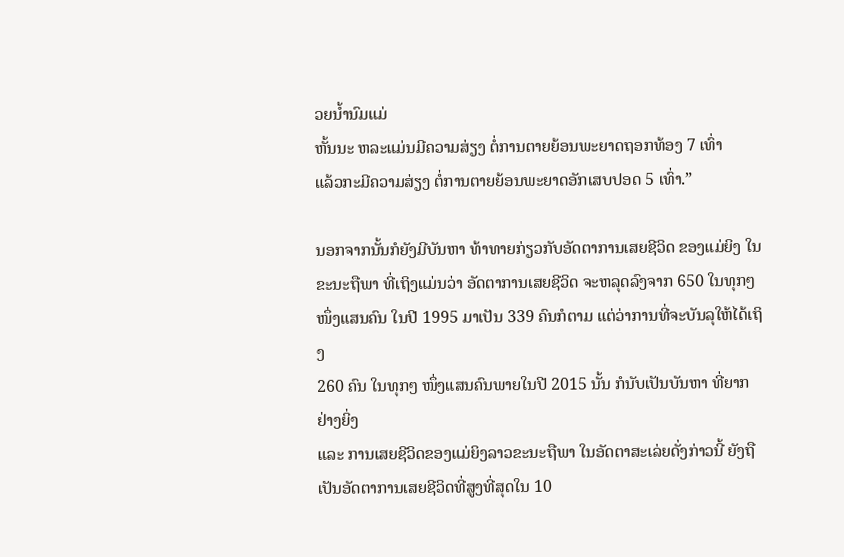ວຍນ້ຳນົມແມ່
ຫັ້ນນະ ຫລະແມ່ນມີຄວາມສ່ຽງ ຕໍ່ການຕາຍຍ້ອນພະຍາດຖອກທ້ອງ 7 ເທົ່າ
ແລ້ວກະມີຄວາມສ່ຽງ ຕໍ່ການຕາຍຍ້ອນພະຍາດອັກເສບປອດ 5 ເທົ່າ.”

ນອກຈາກນັ້ນກໍຍັງມີບັນຫາ ທ້າທາຍກ່ຽວກັບອັດຕາການເສຍຊີວິດ ຂອງແມ່ຍິງ ໃນ
ຂະນະຖືພາ ທີ່ເຖິງແມ່ນວ່າ ອັດຕາການເສຍຊີວິດ ຈະຫລຸດລົງຈາກ 650 ໃນທຸກໆ
ໜຶ່ງແສນຄົນ ໃນປີ 1995 ມາເປັນ 339 ຄົນກໍຕາມ ແຕ່ວ່າການທີ່ຈະບັນລຸໃຫ້ໄດ້ເຖິງ
260 ຄົນ ໃນທຸກໆ ໜຶ່ງແສນຄົນພາຍໃນປີ 2015 ນັ້ນ ກໍນັບເປັນບັນຫາ ທີ່ຍາກຢ່າງຍິ່ງ
ແລະ ການເສຍຊີວິດຂອງແມ່ຍິງລາວຂະນະຖືພາ ໃນອັດຕາສະເລ່ຍດັ່ງກ່າວນີ້ ຍັງຖື
ເປັນອັດຕາການເສຍຊີວິດທີ່ສູງທີ່ສຸດໃນ 10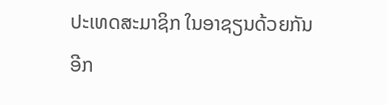ປະເທດສະມາຊິກ ໃນອາຊຽນດ້ວຍກັນ
ອີກ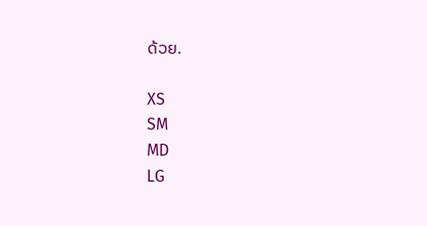ດ້ວຍ.

XS
SM
MD
LG